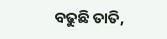ବଢୁଛି ତାତି,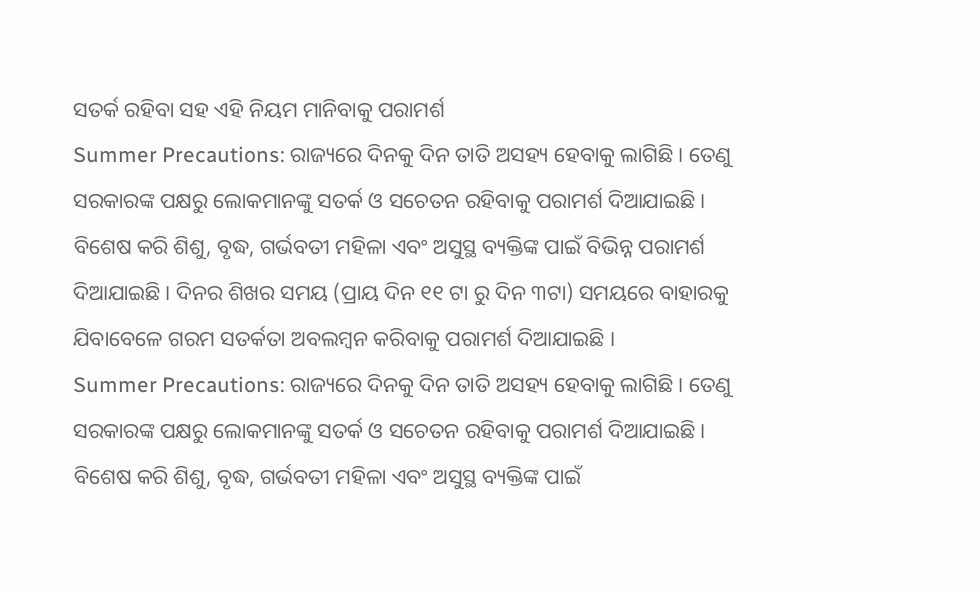ସତର୍କ ରହିବା ସହ ଏହି ନିୟମ ମାନିବାକୁ ପରାମର୍ଶ
Summer Precautions: ରାଜ୍ୟରେ ଦିନକୁ ଦିନ ତାତି ଅସହ୍ୟ ହେବାକୁ ଲାଗିଛି । ତେଣୁ ସରକାରଙ୍କ ପକ୍ଷରୁ ଲୋକମାନଙ୍କୁ ସତର୍କ ଓ ସଚେତନ ରହିବାକୁ ପରାମର୍ଶ ଦିଆଯାଇଛି । ବିଶେଷ କରି ଶିଶୁ, ବୃଦ୍ଧ, ଗର୍ଭବତୀ ମହିଳା ଏବଂ ଅସୁସ୍ଥ ବ୍ୟକ୍ତିଙ୍କ ପାଇଁ ବିଭିନ୍ନ ପରାମର୍ଶ ଦିଆଯାଇଛି । ଦିନର ଶିଖର ସମୟ (ପ୍ରାୟ ଦିନ ୧୧ ଟା ରୁ ଦିନ ୩ଟା) ସମୟରେ ବାହାରକୁ ଯିବାବେଳେ ଗରମ ସତର୍କତା ଅବଲମ୍ବନ କରିବାକୁ ପରାମର୍ଶ ଦିଆଯାଇଛି ।
Summer Precautions: ରାଜ୍ୟରେ ଦିନକୁ ଦିନ ତାତି ଅସହ୍ୟ ହେବାକୁ ଲାଗିଛି । ତେଣୁ ସରକାରଙ୍କ ପକ୍ଷରୁ ଲୋକମାନଙ୍କୁ ସତର୍କ ଓ ସଚେତନ ରହିବାକୁ ପରାମର୍ଶ ଦିଆଯାଇଛି । ବିଶେଷ କରି ଶିଶୁ, ବୃଦ୍ଧ, ଗର୍ଭବତୀ ମହିଳା ଏବଂ ଅସୁସ୍ଥ ବ୍ୟକ୍ତିଙ୍କ ପାଇଁ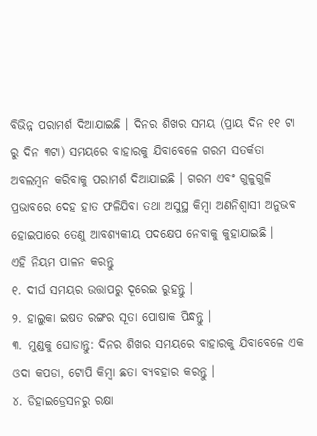ବିଭିନ୍ନ ପରାମର୍ଶ ଦିଆଯାଇଛି । ଦିନର ଶିଖର ସମୟ (ପ୍ରାୟ ଦିନ ୧୧ ଟା ରୁ ଦିନ ୩ଟା) ସମୟରେ ବାହାରକୁ ଯିବାବେଳେ ଗରମ ସତର୍କତା ଅବଲମ୍ବନ କରିବାକୁ ପରାମର୍ଶ ଦିଆଯାଇଛି । ଗରମ ଏବଂ ଗୁଳୁଗୁଳି ପ୍ରଭାବରେ ଦେହ ହାତ ଫଳିଯିବା ତଥା ଅସୁସ୍ଥ କିମ୍ବା ଅଣନିଶ୍ୱାସୀ ଅନୁଭବ ହୋଇପାରେ ତେଣୁ ଆବଶ୍ୟକୀୟ ପଦକ୍ଷେପ ନେବାକୁ କୁହାଯାଇଛି ।
ଏହି ନିୟମ ପାଳନ କରନ୍ତୁ
୧. ଦୀର୍ଘ ସମୟର ଉତ୍ତାପରୁ ଦୂରେଇ ରୁହନ୍ତୁ ।
୨. ହାଲୁକା ଇଷତ ରଙ୍ଗର ସୂତା ପୋଷାକ ପିନ୍ଧନ୍ତୁ ।
୩. ମୁଣ୍ଡକୁ ଘୋଡାନ୍ତୁ: ଦିନର ଶିଖର ସମୟରେ ବାହାରକୁ ଯିବାବେଳେ ଏକ ଓଦା କପଡା, ଟୋପି କିମ୍ବା ଛତା ବ୍ୟବହାର କରନ୍ତୁ ।
୪. ଡିହାଇଡ୍ରେସନରୁ ରକ୍ଷା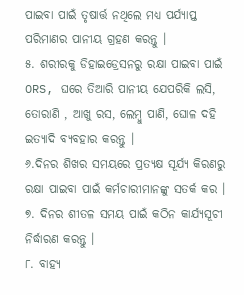ପାଇବା ପାଇଁ ତୃଷାର୍ତ୍ତ ନଥିଲେ ମଧ୍ୟ ପର୍ଯ୍ୟାପ୍ତ ପରିମାଣର ପାନୀୟ ଗ୍ରହଣ କରନ୍ତୁ ।
୫. ଶରୀରକୁ ଡିହାଇଡ୍ରେସନରୁ ରକ୍ଷା ପାଇବା ପାଇଁ ORS, ଘରେ ତିଆରି ପାନୀୟ ଯେପରିକି ଲସି, ତୋରାଣି , ଆଖୁ ରସ, ଲେମ୍ବୁ ପାଣି, ଘୋଳ ଦହି ଇତ୍ୟାଦି ବ୍ୟବହାର କରନ୍ତୁ ।
୬.ଦିନର ଶିଖର ସମୟରେ ପ୍ରତ୍ୟକ୍ଷ ସୂର୍ଯ୍ୟ କିରଣରୁ ରକ୍ଷା ପାଇବା ପାଇଁ କର୍ମଚାରୀମାନଙ୍କୁ ସତର୍କ କର ।
୭. ଦିନର ଶୀତଳ ସମୟ ପାଇଁ କଠିନ କାର୍ଯ୍ୟସୂଚୀ ନିର୍ଦ୍ଧାରଣ କରନ୍ତୁ ।
୮. ବାହ୍ୟ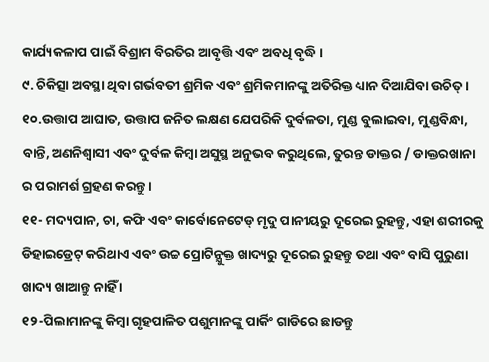କାର୍ଯ୍ୟକଳାପ ପାଇଁ ବିଶ୍ରାମ ବିରତିର ଆବୃତ୍ତି ଏବଂ ଅବଧି ବୃଦ୍ଧି ।
୯. ଚିକିତ୍ସା ଅବସ୍ଥା ଥିବା ଗର୍ଭବତୀ ଶ୍ରମିକ ଏବଂ ଶ୍ରମିକମାନଙ୍କୁ ଅତିରିକ୍ତ ଧ୍ୟାନ ଦିଆଯିବା ଉଚିତ୍ ।
୧୦.ଉତ୍ତାପ ଆଘାତ, ଉତ୍ତାପ ଜନିତ ଲକ୍ଷଣ ଯେପରିକି ଦୁର୍ବଳତା, ମୁଣ୍ଡ ବୁଲାଇବା, ମୁଣ୍ଡବିନ୍ଧା, ବାନ୍ତି, ଅଣନିଶ୍ୱାସୀ ଏବଂ ଦୁର୍ବଳ କିମ୍ବା ଅସୁସ୍ଥ ଅନୁଭବ କରୁଥିଲେ, ତୁରନ୍ତ ଡାକ୍ତର / ଡାକ୍ତରଖାନା ର ପରାମର୍ଶ ଗ୍ରହଣ କରନ୍ତୁ ।
୧୧- ମଦ୍ୟପାନ, ଚା, କଫି ଏବଂ କାର୍ବୋନେଟେଡ୍ ମୃଦୁ ପାନୀୟରୁ ଦୂରେଇ ରୁହନ୍ତୁ, ଏହା ଶରୀରକୁ ଡିହାଇଡ୍ରେଟ୍ କରିଥାଏ ଏବଂ ଉଚ୍ଚ ପ୍ରୋଟିନ୍ଯୁକ୍ତ ଖାଦ୍ୟରୁ ଦୂରେଇ ରୁହନ୍ତୁ ତଥା ଏବଂ ବାସି ପୁରୁଣା ଖାଦ୍ୟ ଖାଆନ୍ତୁ ନାହିଁ ।
୧୨-ପିଲାମାନଙ୍କୁ କିମ୍ବା ଗୃହପାଳିତ ପଶୁମାନଙ୍କୁ ପାର୍କିଂ ଗାଡିରେ ଛାଡନ୍ତୁ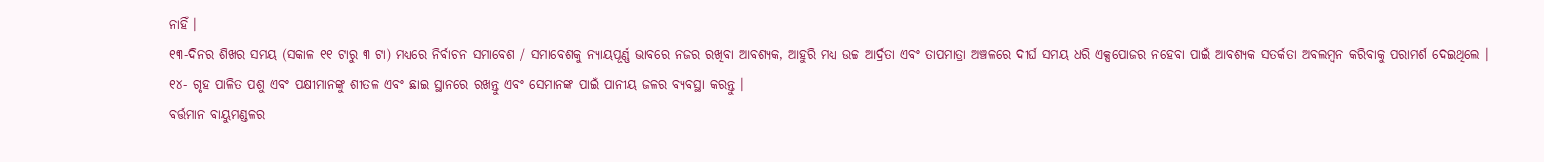ନାହିଁ ।
୧୩-ଦିନର ଶିଖର ସମୟ (ସକାଳ ୧୧ ଟାରୁ ୩ ଟା) ମଧ୍ୟରେ ନିର୍ବାଚନ ସମାବେଶ / ସମାବେଶକୁ ନ୍ୟାୟପୂର୍ଣ୍ଣ ଭାବରେ ନଜର ରଖିବା ଆବଶ୍ୟକ, ଆହୁରି ମଧ୍ୟ ଉଚ୍ଚ ଆର୍ଦ୍ରତା ଏବଂ ତାପମାତ୍ରା ଅଞ୍ଚଳରେ ଦୀର୍ଘ ସମୟ ଧରି ଏକ୍ସପୋଜର ନହେବା ପାଇଁ ଆବଶ୍ୟକ ସତର୍କତା ଅବଲମ୍ବନ କରିବାକୁ ପରାମର୍ଶ ଦେଇଥିଲେ ।
୧୪- ଗୃହ ପାଳିତ ପଶୁ ଏବଂ ପକ୍ଷୀମାନଙ୍କୁ ଶୀତଳ ଏବଂ ଛାଇ ସ୍ଥାନରେ ରଖନ୍ତୁ ଏବଂ ସେମାନଙ୍କ ପାଇଁ ପାନୀୟ ଜଳର ବ୍ୟବସ୍ଥା କରନ୍ତୁ ।
ବର୍ତ୍ତମାନ ବାୟୁମଣ୍ଡଳର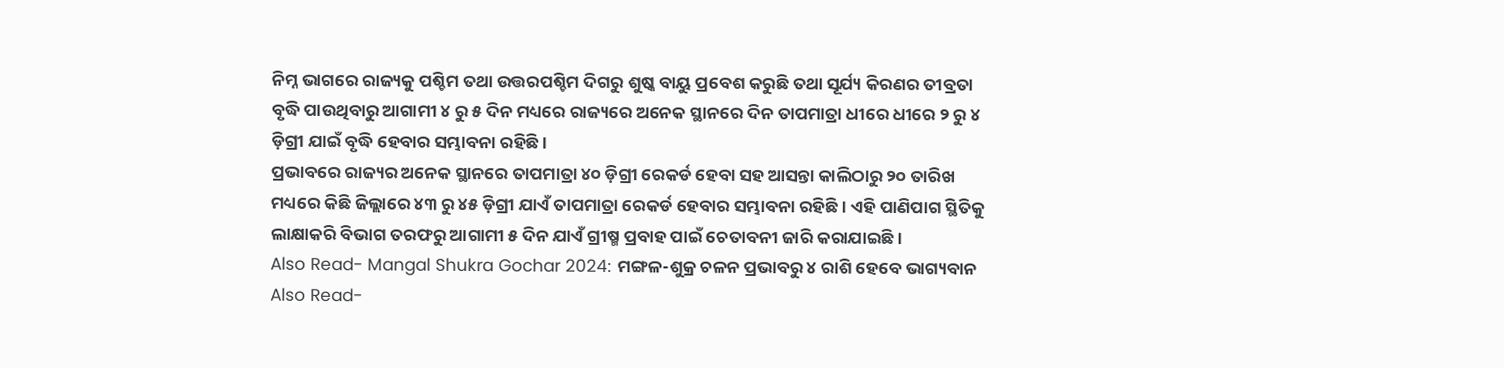ନିମ୍ନ ଭାଗରେ ରାଜ୍ୟକୁ ପଶ୍ଚିମ ତଥା ଉତ୍ତରପଶ୍ଚିମ ଦିଗରୁ ଶୁଷ୍କ ବାୟୁ ପ୍ରବେଶ କରୁଛି ତଥା ସୂର୍ଯ୍ୟ କିରଣର ତୀବ୍ରତା ବୃଦ୍ଧି ପାଉଥିବାରୁ ଆଗାମୀ ୪ ରୁ ୫ ଦିନ ମଧ୍ୟରେ ରାଜ୍ୟରେ ଅନେକ ସ୍ଥାନରେ ଦିନ ତାପମାତ୍ରା ଧୀରେ ଧୀରେ ୨ ରୁ ୪ ଡ଼ିଗ୍ରୀ ଯାଇଁ ବୃଦ୍ଧି ହେବାର ସମ୍ଭାବନା ରହିଛି ।
ପ୍ରଭାବରେ ରାଜ୍ୟର ଅନେକ ସ୍ଥାନରେ ତାପମାତ୍ରା ୪୦ ଡ଼ିଗ୍ରୀ ରେକର୍ଡ ହେବା ସହ ଆସନ୍ତା କାଲିଠାରୁ ୨୦ ତାରିଖ ମଧ୍ୟରେ କିଛି ଜିଲ୍ଲାରେ ୪୩ ରୁ ୪୫ ଡ଼ିଗ୍ରୀ ଯାଏଁ ତାପମାତ୍ରା ରେକର୍ଡ ହେବାର ସମ୍ଭାବନା ରହିଛି । ଏହି ପାଣିପାଗ ସ୍ଥିତିକୁ ଲାକ୍ଷାକରି ବିଭାଗ ତରଫରୁ ଆଗାମୀ ୫ ଦିନ ଯାଏଁ ଗ୍ରୀଷ୍ମ ପ୍ରବାହ ପାଇଁ ଚେତାବନୀ ଜାରି କରାଯାଇଛି ।
Also Read- Mangal Shukra Gochar 2024: ମଙ୍ଗଳ-ଶୁକ୍ର ଚଳନ ପ୍ରଭାବରୁ ୪ ରାଶି ହେବେ ଭାଗ୍ୟବାନ
Also Read-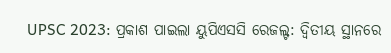UPSC 2023: ପ୍ରକାଶ ପାଇଲା ୟୁପିଏସସି ରେଜଲ୍ଟ: ଦ୍ୱିତୀୟ ସ୍ଥାନରେ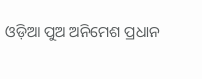ଓଡ଼ିଆ ପୁଅ ଅନିମେଶ ପ୍ରଧାନ